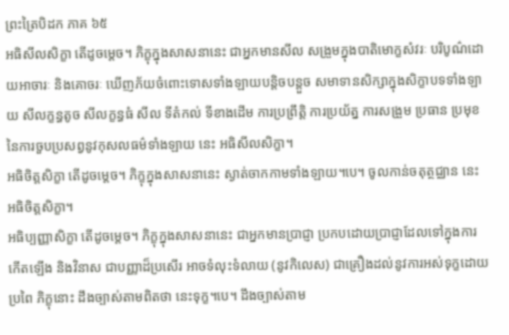ព្រះត្រៃបិដក ភាគ ៦៥
អធិសីលសិក្ខា តើដូចម្តេច។ ភិក្ខុក្នុងសាសនានេះ ជាអ្នកមានសីល សង្រួមក្នុងបាតិមោក្ខសំវរៈ បរិបូណ៌ដោយអាចារៈ និងគោចរៈ ឃើញភ័យចំពោះទោសទាំងឡាយបន្តិចបន្តួច សមាទានសិក្សាក្នុងសិក្ខាបទទាំងឡាយ សីលក្ខន្ធតូច សីលក្ខន្ធធំ សីល ទីតំកល់ ទីខាងដើម ការប្រព្រឹត្តិ ការប្រយ័ត្ន ការសង្រួម ប្រធាន ប្រមុខនៃការចួបប្រសព្វនូវកុសលធម៌ទាំងឡាយ នេះ អធិសីលសិក្ខា។
អធិចិត្តសិក្ខា តើដូចម្តេច។ ភិក្ខុក្នុងសាសនានេះ ស្ងាត់ចាកកាមទាំងឡាយ។បេ។ ចូលកាន់ចតុត្ថជ្ឈាន នេះ អធិចិត្តសិក្ខា។
អធិប្បញ្ញាសិក្ខា តើដូចម្តេច។ ភិក្ខុក្នុងសាសនានេះ ជាអ្នកមានប្រាជ្ញា ប្រកបដោយប្រាជ្ញាដែលទៅក្នុងការកើតឡើង និងវិនាស ជាបញ្ញាដ៏ប្រសើរ អាចទំលុះទំលាយ (នូវកិលេស) ជាគ្រឿងដល់នូវការអស់ទុក្ខដោយប្រពៃ ភិក្ខុនោះ ដឹងច្បាស់តាមពិតថា នេះទុក្ខ។បេ។ ដឹងច្បាស់តាម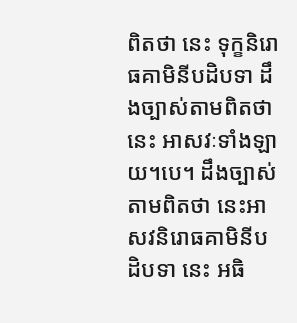ពិតថា នេះ ទុក្ខនិរោធគាមិនីបដិបទា ដឹងច្បាស់តាមពិតថា នេះ អាសវៈទាំងឡាយ។បេ។ ដឹងច្បាស់តាមពិតថា នេះអាសវនិរោធគាមិនីបដិបទា នេះ អធិ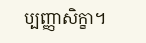ប្បញ្ញាសិក្ខា។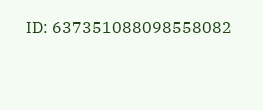ID: 637351088098558082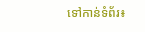ទៅកាន់ទំព័រ៖